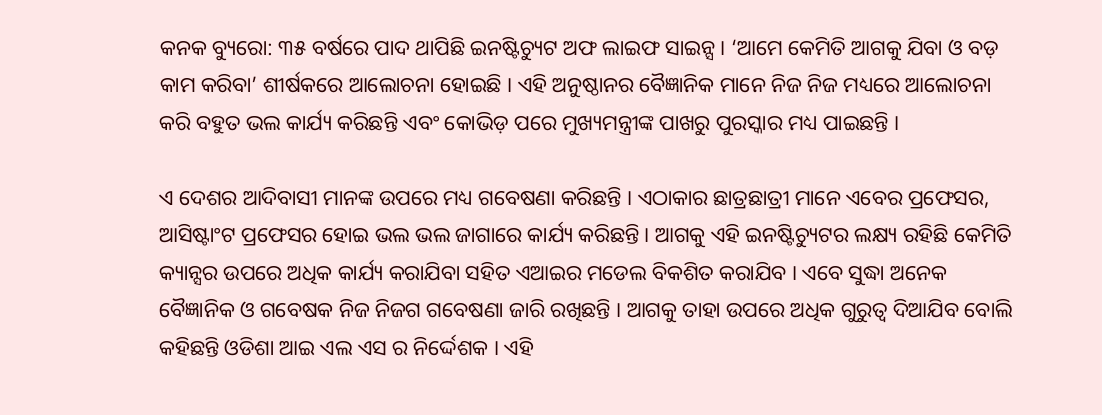କନକ ବ୍ୟୁରୋ: ୩୫ ବର୍ଷରେ ପାଦ ଥାପିଛି ଇନଷ୍ଟିଚ୍ୟୁଟ ଅଫ ଲାଇଫ ସାଇନ୍ସ । ‘ଆମେ କେମିତି ଆଗକୁ ଯିବା ଓ ବଡ଼ କାମ କରିବା’ ଶୀର୍ଷକରେ ଆଲୋଚନା ହୋଇଛି । ଏହି ଅନୁଷ୍ଠାନର ବୈଜ୍ଞାନିକ ମାନେ ନିଜ ନିଜ ମଧ୍ୟରେ ଆଲୋଚନା କରି ବହୁତ ଭଲ କାର୍ଯ୍ୟ କରିଛନ୍ତି ଏବଂ କୋଭିଡ଼ ପରେ ମୁଖ୍ୟମନ୍ତ୍ରୀଙ୍କ ପାଖରୁ ପୁରସ୍କାର ମଧ୍ୟ ପାଇଛନ୍ତି ।

ଏ ଦେଶର ଆଦିବାସୀ ମାନଙ୍କ ଉପରେ ମଧ୍ୟ ଗବେଷଣା କରିଛନ୍ତି । ଏଠାକାର ଛାତ୍ରଛାତ୍ରୀ ମାନେ ଏବେର ପ୍ରଫେସର, ଆସିଷ୍ଟାଂଟ ପ୍ରଫେସର ହୋଇ ଭଲ ଭଲ ଜାଗାରେ କାର୍ଯ୍ୟ କରିଛନ୍ତି । ଆଗକୁ ଏହି ଇନଷ୍ଟିଚ୍ୟୁଟର ଲକ୍ଷ୍ୟ ରହିଛି କେମିତି କ୍ୟାନ୍ସର ଉପରେ ଅଧିକ କାର୍ଯ୍ୟ କରାଯିବା ସହିତ ଏଆଇର ମଡେଲ ବିକଶିତ କରାଯିବ । ଏବେ ସୁଦ୍ଧା ଅନେକ ବୈଜ୍ଞାନିକ ଓ ଗବେଷକ ନିଜ ନିଜଗ ଗବେଷଣା ଜାରି ରଖିଛନ୍ତି । ଆଗକୁ ତାହା ଉପରେ ଅଧିକ ଗୁରୁତ୍ୱ ଦିଆଯିବ ବୋଲି କହିଛନ୍ତି ଓଡିଶା ଆଇ ଏଲ ଏସ ର ନିର୍ଦ୍ଦେଶକ । ଏହି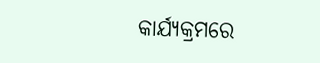କାର୍ଯ୍ୟକ୍ରମରେ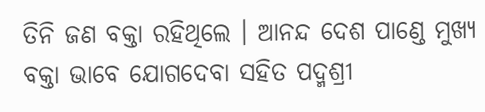ତିନି ଜଣ ବକ୍ତା ରହିଥିଲେ । ଆନନ୍ଦ ଦେଶ ପାଣ୍ଡେ ମୁଖ୍ୟ ବକ୍ତା ଭାବେ ଯୋଗଦେବା ସହିତ ପଦ୍ମଶ୍ରୀ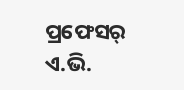ପ୍ରଫେସର୍ ଏ.ଭି.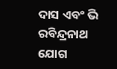ଦାସ ଏବଂ ଭି ରବିନ୍ଦ୍ରନାଥ ଯୋଗ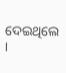ଦେଇଥିଲେ ।